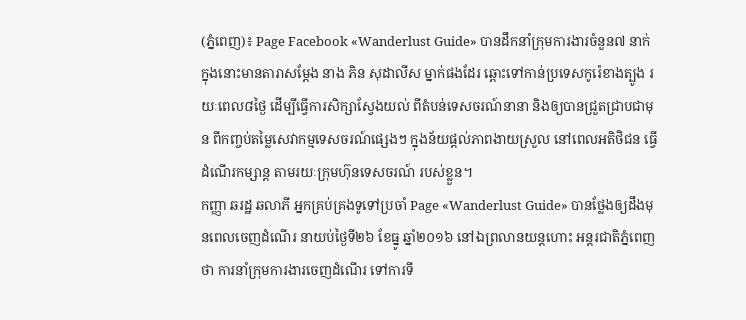(ភ្នំពេញ)៖ Page Facebook «Wanderlust Guide» បានដឹកនាំក្រុមការងារចំនួន៧ នាក់ ក្នុងនោះមានតារាសម្ដែង នាង ភិន សុដាលីស ម្នាក់ផងដែរ ឆ្ពោះទៅកាន់ប្រទេសកូរ៉េខាងត្បូង រយៈពេល៨ថ្ងៃ ដើម្បីធ្វើការសិក្សាស្វែងយល់ ពីតំបន់ទេសចរណ៍នានា និងឲ្យបានជ្រួតជ្រាបជាមុន ពីកញ្ចប់តម្លៃសេវាកម្មទេសចរណ៍ផ្សេងៗ ក្នុងន័យផ្ដល់ភាពងាយស្រួល នៅពេលអតិថិជន ធ្វើដំណើរកម្សាន្ត តាមរយៈក្រុមហ៊ុនទេសចរណ៍ របស់ខ្លួន។
កញ្ញា ឆរដ្ឋ ឆលាភី អ្នកគ្រប់គ្រងទូទៅប្រចាំ Page «Wanderlust Guide» បានថ្លែងឲ្យដឹងមុនពេលចេញដំណើរ នាយប់ថ្ងៃទី២៦ ខែធ្នូ ឆ្នាំ២០១៦ នៅឯព្រលានយន្តហោះ អន្តរជាតិភ្នំពេញ ថា ការនាំក្រុមការងារចេញដំណើរ ទៅការទី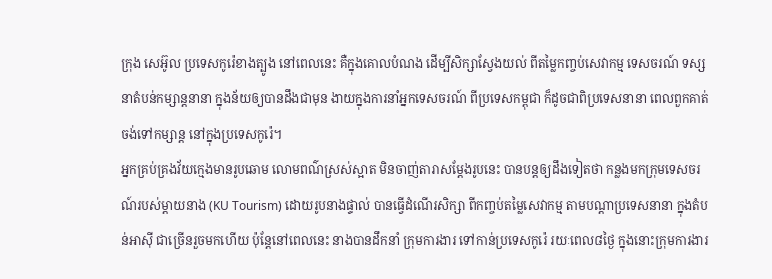ក្រុង សេអ៊ូល ប្រទេសកូរ៉េខាងត្បូង នៅពេលនេះ គឺក្នុងគោលបំណង ដើម្បីសិក្សាស្វែងយល់ ពីតម្លៃកញ្ចប់សេវាកម្ម ទេសចរណ៍ ទស្សនាតំបន់កម្សាន្តនានា ក្នុងន័យឲ្យបានដឹងជាមុន ងាយក្នុងការនាំអ្នកទេសចរណ៍ ពីប្រទេសកម្ពុជា ក៏ដូចជាពិប្រទេសនានា ពេលពួកគាត់ចង់ទៅកម្សាន្ត នៅក្នុងប្រទេសកូរ៉េ។
អ្នកគ្រប់គ្រងវ័យក្មេងមានរូបឆោម លោមពណ៌ស្រស់ស្អាត មិនចាញ់តារាសម្ដែងរូបនេះ បានបន្តឲ្យដឹងទៀតថា កន្លងមកក្រុមទេសចរណ៍របស់ម្ដាយនាង (KU Tourism) ដោយរូបនាងផ្ទាល់ បានធ្វើដំណើរសិក្សា ពីកញ្ចប់តម្លៃសេវាកម្ម តាមបណ្ដាប្រទេសនានា ក្នុងតំបន់អាស៊ី ជាច្រើនរួចមកហើយ ប៉ុន្តែនៅពេលនេះ នាងបានដឹកនាំ ក្រុមការងារ ទៅកាន់ប្រទេសកូរ៉េ រយៈពេល៨ថ្ងៃ ក្នុងនោះក្រុមការងារ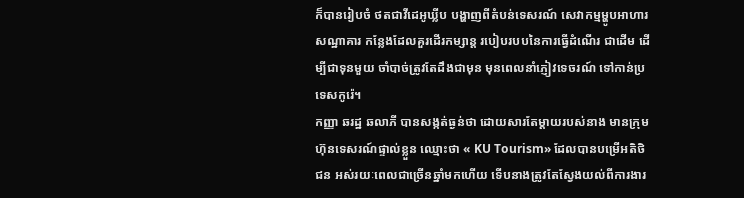ក៏បានរៀបចំ ថតជាវីដេអូឃ្លីប បង្ហាញពីតំបន់ទេសរណ៍ សេវាកម្មម្ហូបអាហារ សណ្ឋាគារ កន្លែងដែលគួរដើរកម្សាន្ត របៀបរបបនៃការធ្វើដំណើរ ជាដើម ដើម្បីជាទុនមួយ ចាំបាច់ត្រូវតែដឹងជាមុន មុនពេលនាំភ្ញៀវទេចរណ៍ ទៅកាន់ប្រទេសកូរ៉េ។
កញ្ញា ឆរដ្ឋ ឆលាភី បានសង្កត់ធ្ងន់ថា ដោយសារតែម្ដាយរបស់នាង មានក្រុមហ៊ុនទេសរណ៍ផ្ទាល់ខ្លួន ឈ្មោះថា « KU Tourism» ដែលបានបម្រើអតិថិជន អស់រយៈពេលជាច្រើនឆ្នាំមកហើយ ទើបនាងត្រូវតែស្វែងយល់ពីការងារ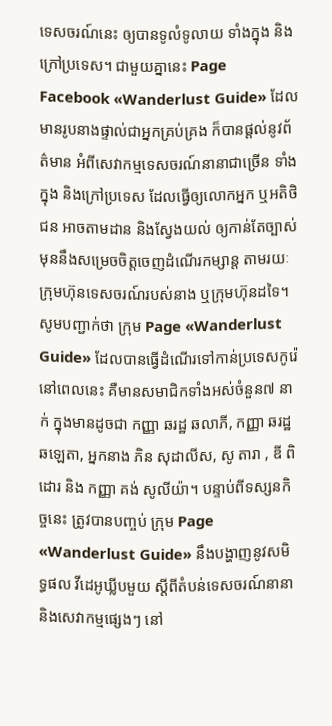ទេសចរណ៍នេះ ឲ្យបានទូលំទូលាយ ទាំងក្នុង និងក្រៅប្រទេស។ ជាមួយគ្នានេះ Page Facebook «Wanderlust Guide» ដែលមានរូបនាងផ្ទាល់ជាអ្នកគ្រប់គ្រង ក៏បានផ្ដល់នូវព័ត៌មាន អំពីសេវាកម្មទេសចរណ៍នានាជាច្រើន ទាំងក្នុង និងក្រៅប្រទេស ដែលធ្វើឲ្យលោកអ្នក ឬអតិថិជន អាចតាមដាន និងស្វែងយល់ ឲ្យកាន់តែច្បាស់ មុននឹងសម្រេចចិត្តចេញដំណើរកម្សាន្ត តាមរយៈក្រុមហ៊ុនទេសចរណ៍របស់នាង ឬក្រុមហ៊ុនដទៃ។
សូមបញ្ជាក់ថា ក្រុម Page «Wanderlust Guide» ដែលបានធ្វើដំណើរទៅកាន់ប្រទេសកូរ៉េ នៅពេលនេះ គឺមានសមាជិកទាំងអស់ចំនួន៧ នាក់ ក្នុងមានដូចជា កញ្ញា ឆរដ្ឋ ឆលាភី, កញ្ញា ឆរដ្ឋ ឆឡេតា, អ្នកនាង ភិន សុដាលីស, សូ តារា , ឌី ពិដោរ និង កញ្ញា គង់ សូលីយ៉ា។ បន្ទាប់ពីទស្សនកិច្ចនេះ ត្រូវបានបញ្ចប់ ក្រុម Page «Wanderlust Guide» នឹងបង្ហាញនូវសមិទ្ធផល វីដេអូឃ្លីបមួយ ស្ដីពីតំបន់ទេសចរណ៍នានា
និងសេវាកម្មផ្សេងៗ នៅ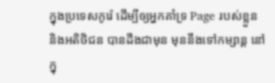ក្នុងប្រទេសកូរ៉េ ដើម្បីឲ្យអ្នកគាំទ្រ Page របស់ខ្លួន និងអតិថិជន បានដឹងជាមុន មុននឹងទៅកម្សាន្ត នៅក្នុ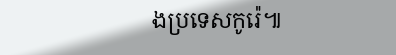ងប្រទេសកូរ៉េ៕